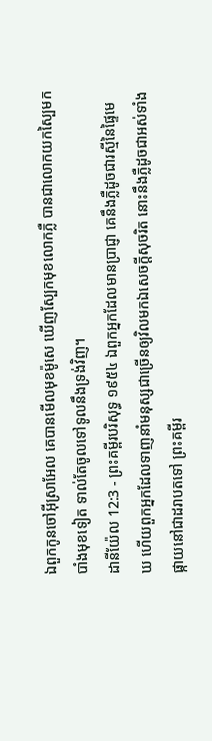ឯពួកកូនចៅអ៊ីស្រាអែល គេបានមើលមុខម៉ូសេ ឃើញស្បែកមុខលោកភ្លឺ បានជាលោកយកស្បៃមកបាំងមុខទៀត ទាល់តែចូលទៅទូលនឹងទ្រង់វិញ។
ដានីយ៉ែល 12:3 - ព្រះគម្ពីរបរិសុទ្ធ ១៩៥៤ ឯពួកអ្នកដែលមានប្រាជ្ញា គេនឹងភ្លឺដូចជារស្មីនៃផ្ទៃមេឃ ហើយពួកអ្នកដែលទាញនាំមនុស្សជាច្រើនឲ្យវិលមកឯសេចក្ដីសុចរិត នោះនឹងភ្លឺដូចជាអស់ទាំងផ្កាយនៅជាដរាបតទៅ ព្រះគម្ពីរ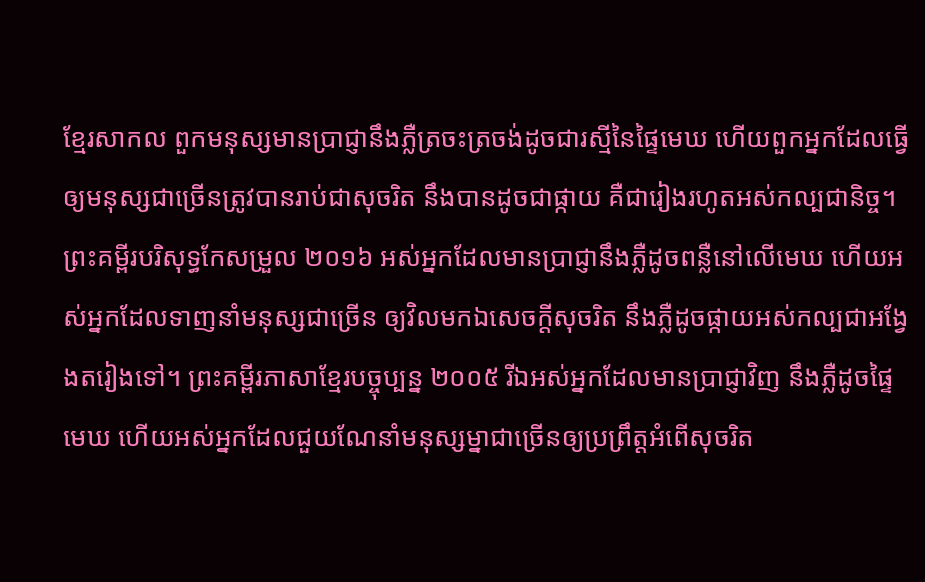ខ្មែរសាកល ពួកមនុស្សមានប្រាជ្ញានឹងភ្លឺត្រចះត្រចង់ដូចជារស្មីនៃផ្ទៃមេឃ ហើយពួកអ្នកដែលធ្វើឲ្យមនុស្សជាច្រើនត្រូវបានរាប់ជាសុចរិត នឹងបានដូចជាផ្កាយ គឺជារៀងរហូតអស់កល្បជានិច្ច។ ព្រះគម្ពីរបរិសុទ្ធកែសម្រួល ២០១៦ អស់អ្នកដែលមានប្រាជ្ញានឹងភ្លឺដូចពន្លឺនៅលើមេឃ ហើយអស់អ្នកដែលទាញនាំមនុស្សជាច្រើន ឲ្យវិលមកឯសេចក្ដីសុចរិត នឹងភ្លឺដូចផ្កាយអស់កល្បជាអង្វែងតរៀងទៅ។ ព្រះគម្ពីរភាសាខ្មែរបច្ចុប្បន្ន ២០០៥ រីឯអស់អ្នកដែលមានប្រាជ្ញាវិញ នឹងភ្លឺដូចផ្ទៃមេឃ ហើយអស់អ្នកដែលជួយណែនាំមនុស្សម្នាជាច្រើនឲ្យប្រព្រឹត្តអំពើសុចរិត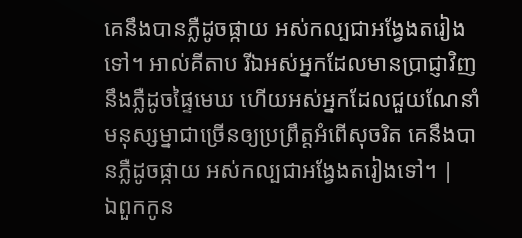គេនឹងបានភ្លឺដូចផ្កាយ អស់កល្បជាអង្វែងតរៀងទៅ។ អាល់គីតាប រីឯអស់អ្នកដែលមានប្រាជ្ញាវិញ នឹងភ្លឺដូចផ្ទៃមេឃ ហើយអស់អ្នកដែលជួយណែនាំមនុស្សម្នាជាច្រើនឲ្យប្រព្រឹត្តអំពើសុចរិត គេនឹងបានភ្លឺដូចផ្កាយ អស់កល្បជាអង្វែងតរៀងទៅ។ |
ឯពួកកូន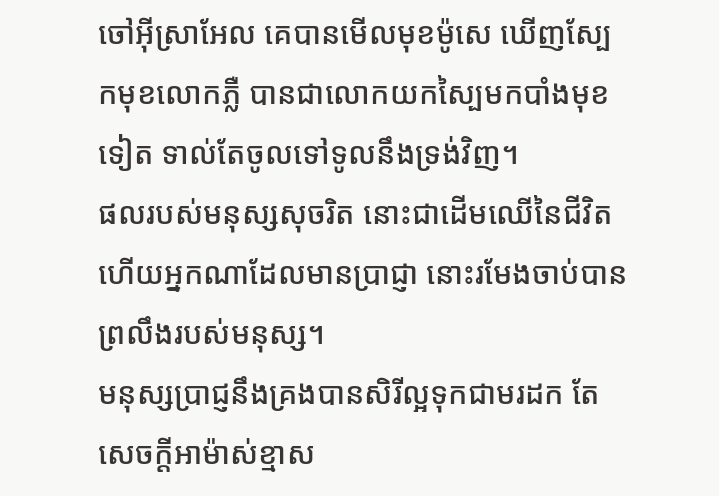ចៅអ៊ីស្រាអែល គេបានមើលមុខម៉ូសេ ឃើញស្បែកមុខលោកភ្លឺ បានជាលោកយកស្បៃមកបាំងមុខទៀត ទាល់តែចូលទៅទូលនឹងទ្រង់វិញ។
ផលរបស់មនុស្សសុចរិត នោះជាដើមឈើនៃជីវិត ហើយអ្នកណាដែលមានប្រាជ្ញា នោះរមែងចាប់បានព្រលឹងរបស់មនុស្ស។
មនុស្សប្រាជ្ញនឹងគ្រងបានសិរីល្អទុកជាមរដក តែសេចក្ដីអាម៉ាស់ខ្មាស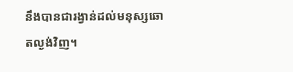នឹងបានជារង្វាន់ដល់មនុស្សឆោតល្ងង់វិញ។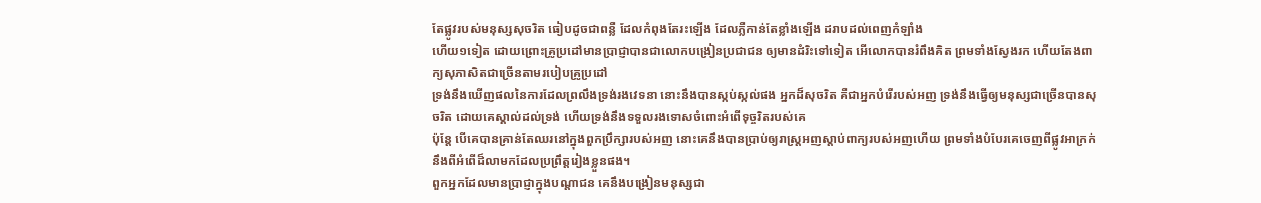តែផ្លូវរបស់មនុស្សសុចរិត ធៀបដូចជាពន្លឺ ដែលកំពុងតែរះឡើង ដែលភ្លឺកាន់តែខ្លាំងឡើង ដរាបដល់ពេញកំឡាំង
ហើយ១ទៀត ដោយព្រោះគ្រូប្រដៅមានប្រាជ្ញាបានជាលោកបង្រៀនប្រជាជន ឲ្យមានដំរិះទៅទៀត អើលោកបានរំពឹងគិត ព្រមទាំងស្វែងរក ហើយតែងពាក្យសុភាសិតជាច្រើនតាមរបៀបគ្រូប្រដៅ
ទ្រង់នឹងឃើញផលនៃការដែលព្រលឹងទ្រង់រងវេទនា នោះនឹងបានស្កប់ស្កល់ផង អ្នកដ៏សុចរិត គឺជាអ្នកបំរើរបស់អញ ទ្រង់នឹងធ្វើឲ្យមនុស្សជាច្រើនបានសុចរិត ដោយគេស្គាល់ដល់ទ្រង់ ហើយទ្រង់នឹងទទួលរងទោសចំពោះអំពើទុច្ចរិតរបស់គេ
ប៉ុន្តែ បើគេបានគ្រាន់តែឈរនៅក្នុងពួកប្រឹក្សារបស់អញ នោះគេនឹងបានប្រាប់ឲ្យរាស្ត្រអញស្តាប់ពាក្យរបស់អញហើយ ព្រមទាំងបំបែរគេចេញពីផ្លូវអាក្រក់ នឹងពីអំពើដ៏លាមកដែលប្រព្រឹត្តរៀងខ្លួនផង។
ពួកអ្នកដែលមានប្រាជ្ញាក្នុងបណ្តាជន គេនឹងបង្រៀនមនុស្សជា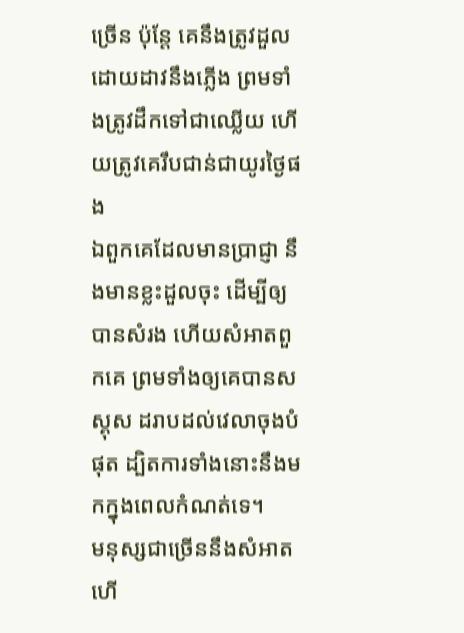ច្រើន ប៉ុន្តែ គេនឹងត្រូវដួលដោយដាវនឹងភ្លើង ព្រមទាំងត្រូវដឹកទៅជាឈ្លើយ ហើយត្រូវគេរឹបជាន់ជាយូរថ្ងៃផង
ឯពួកគេដែលមានប្រាជ្ញា នឹងមានខ្លះដួលចុះ ដើម្បីឲ្យបានសំរង ហើយសំអាតពួកគេ ព្រមទាំងឲ្យគេបានសស្គុស ដរាបដល់វេលាចុងបំផុត ដ្បិតការទាំងនោះនឹងមកក្នុងពេលកំណត់ទេ។
មនុស្សជាច្រើននឹងសំអាត ហើ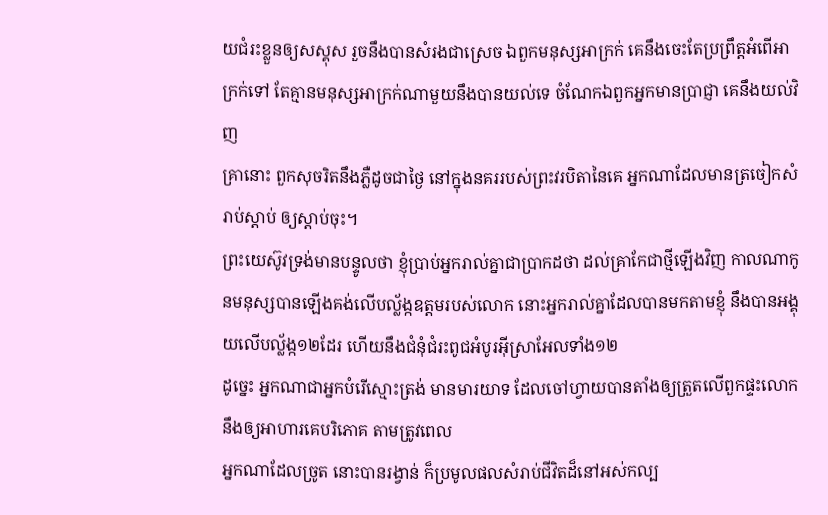យជំរះខ្លួនឲ្យសស្គុស រួចនឹងបានសំរងជាស្រេច ឯពួកមនុស្សអាក្រក់ គេនឹងចេះតែប្រព្រឹត្តអំពើអាក្រក់ទៅ តែគ្មានមនុស្សអាក្រក់ណាមួយនឹងបានយល់ទេ ចំណែកឯពួកអ្នកមានប្រាជ្ញា គេនឹងយល់វិញ
គ្រានោះ ពួកសុចរិតនឹងភ្លឺដូចជាថ្ងៃ នៅក្នុងនគររបស់ព្រះវរបិតានៃគេ អ្នកណាដែលមានត្រចៀកសំរាប់ស្តាប់ ឲ្យស្តាប់ចុះ។
ព្រះយេស៊ូវទ្រង់មានបន្ទូលថា ខ្ញុំប្រាប់អ្នករាល់គ្នាជាប្រាកដថា ដល់គ្រាកែជាថ្មីឡើងវិញ កាលណាកូនមនុស្សបានឡើងគង់លើបល្ល័ង្កឧត្តមរបស់លោក នោះអ្នករាល់គ្នាដែលបានមកតាមខ្ញុំ នឹងបានអង្គុយលើបល្ល័ង្ក១២ដែរ ហើយនឹងជំនុំជំរះពូជអំបូរអ៊ីស្រាអែលទាំង១២
ដូច្នេះ អ្នកណាជាអ្នកបំរើស្មោះត្រង់ មានមារយាទ ដែលចៅហ្វាយបានតាំងឲ្យត្រួតលើពួកផ្ទះលោក នឹងឲ្យអាហារគេបរិភោគ តាមត្រូវពេល
អ្នកណាដែលច្រូត នោះបានរង្វាន់ ក៏ប្រមូលផលសំរាប់ជីវិតដ៏នៅអស់កល្ប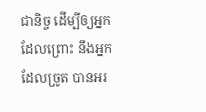ជានិច្ច ដើម្បីឲ្យអ្នកដែលព្រោះ នឹងអ្នកដែលច្រូត បានអរ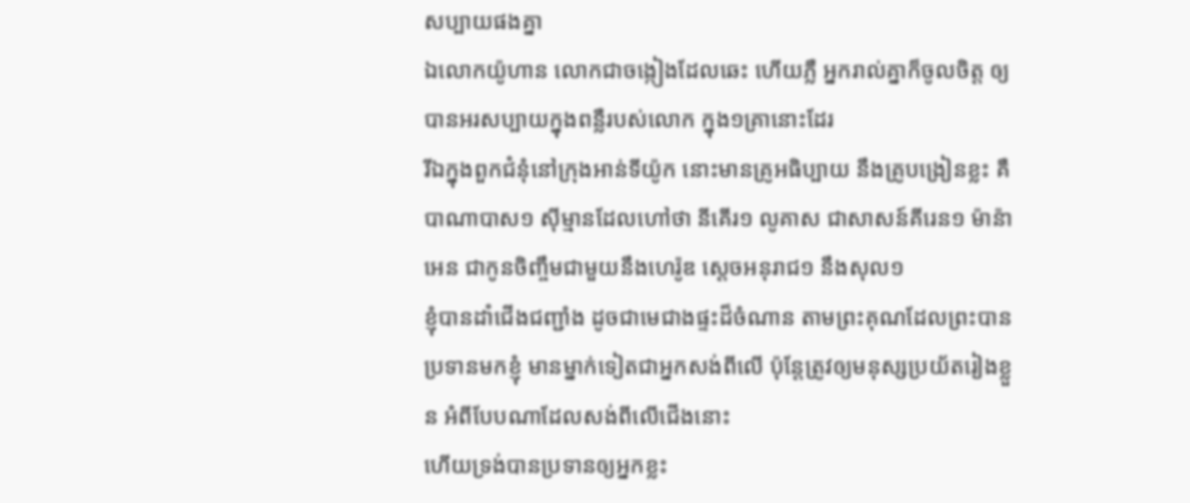សប្បាយផងគ្នា
ឯលោកយ៉ូហាន លោកជាចង្កៀងដែលឆេះ ហើយភ្លឺ អ្នករាល់គ្នាក៏ចូលចិត្ត ឲ្យបានអរសប្បាយក្នុងពន្លឺរបស់លោក ក្នុង១គ្រានោះដែរ
រីឯក្នុងពួកជំនុំនៅក្រុងអាន់ទីយ៉ូក នោះមានគ្រូអធិប្បាយ នឹងគ្រូបង្រៀនខ្លះ គឺបាណាបាស១ ស៊ីម្មានដែលហៅថា នីគើរ១ លូគាស ជាសាសន៍គីរេន១ ម៉ាន៉ាអេន ជាកូនចិញ្ចឹមជាមួយនឹងហេរ៉ូឌ ស្តេចអនុរាជ១ នឹងសុល១
ខ្ញុំបានដាំជើងជញ្ជាំង ដូចជាមេជាងផ្ទះដ៏ចំណាន តាមព្រះគុណដែលព្រះបានប្រទានមកខ្ញុំ មានម្នាក់ទៀតជាអ្នកសង់ពីលើ ប៉ុន្តែត្រូវឲ្យមនុស្សប្រយ័តរៀងខ្លួន អំពីបែបណាដែលសង់ពីលើជើងនោះ
ហើយទ្រង់បានប្រទានឲ្យអ្នកខ្លះ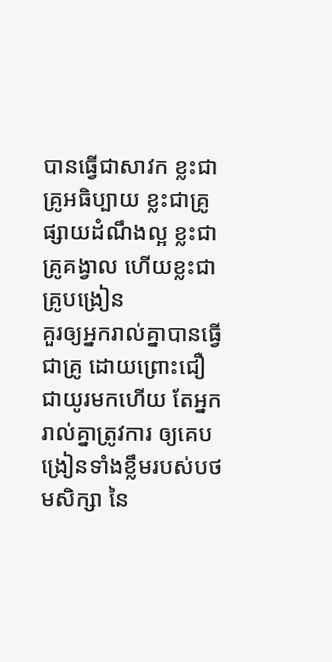បានធ្វើជាសាវក ខ្លះជាគ្រូអធិប្បាយ ខ្លះជាគ្រូផ្សាយដំណឹងល្អ ខ្លះជាគ្រូគង្វាល ហើយខ្លះជាគ្រូបង្រៀន
គួរឲ្យអ្នករាល់គ្នាបានធ្វើជាគ្រូ ដោយព្រោះជឿជាយូរមកហើយ តែអ្នករាល់គ្នាត្រូវការ ឲ្យគេបង្រៀនទាំងខ្លឹមរបស់បថមសិក្សា នៃ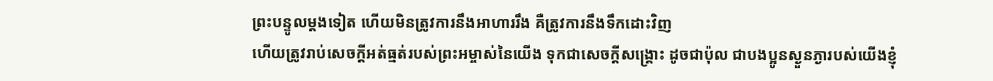ព្រះបន្ទូលម្តងទៀត ហើយមិនត្រូវការនឹងអាហាររឹង គឺត្រូវការនឹងទឹកដោះវិញ
ហើយត្រូវរាប់សេចក្ដីអត់ធ្មត់របស់ព្រះអម្ចាស់នៃយើង ទុកជាសេចក្ដីសង្គ្រោះ ដូចជាប៉ុល ជាបងប្អូនស្ងួនភ្ងារបស់យើងខ្ញុំ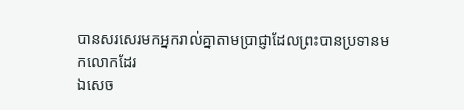បានសរសេរមកអ្នករាល់គ្នាតាមប្រាជ្ញាដែលព្រះបានប្រទានមកលោកដែរ
ឯសេច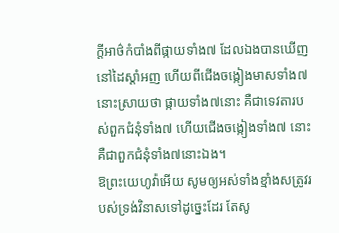ក្ដីអាថ៌កំបាំងពីផ្កាយទាំង៧ ដែលឯងបានឃើញនៅដៃស្តាំអញ ហើយពីជើងចង្កៀងមាសទាំង៧ នោះស្រាយថា ផ្កាយទាំង៧នោះ គឺជាទេវតារបស់ពួកជំនុំទាំង៧ ហើយជើងចង្កៀងទាំង៧ នោះគឺជាពួកជំនុំទាំង៧នោះឯង។
ឱព្រះយេហូវ៉ាអើយ សូមឲ្យអស់ទាំងខ្មាំងសត្រូវរបស់ទ្រង់វិនាសទៅដូច្នេះដែរ តែសូ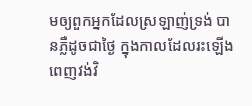មឲ្យពួកអ្នកដែលស្រឡាញ់ទ្រង់ បានភ្លឺដូចជាថ្ងៃ ក្នុងកាលដែលរះឡើងពេញវង់វិ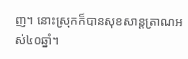ញ។ នោះស្រុកក៏បានសុខសាន្តត្រាណអស់៤០ឆ្នាំ។